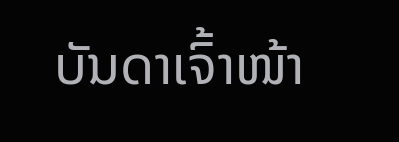ບັນດາເຈົ້າໜ້າ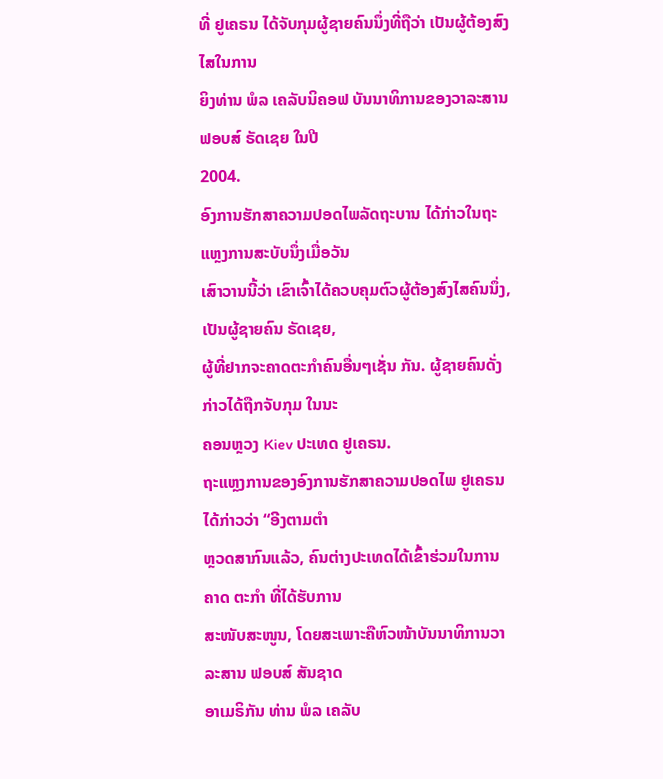ທີ່ ຢູເຄຣນ ໄດ້ຈັບກຸມຜູ້ຊາຍຄົນນຶ່ງທີ່ຖືວ່າ ເປັນຜູ້ຕ້ອງສົງໄສໃນການ
ຍິງທ່ານ ພໍລ ເຄລັບນິຄອຟ ບັນນາທິການຂອງວາລະສານ ຟອບສ໌ ຣັດເຊຍ ໃນປີ
2004.
ອົງການຮັກສາຄວາມປອດໄພລັດຖະບານ ໄດ້ກ່າວໃນຖະແຫຼງການສະບັບນຶ່ງເມື່ອວັນ
ເສົາວານນີ້ວ່າ ເຂົາເຈົ້າໄດ້ຄວບຄຸມຕົວຜູ້ຕ້ອງສົງໄສຄົນນຶ່ງ, ເປັນຜູ້ຊາຍຄົນ ຣັດເຊຍ,
ຜູ້ທີ່ຢາກຈະຄາດຕະກຳຄົນອື່ນໆເຊັ່ນ ກັນ. ຜູ້ຊາຍຄົນດັ່ງກ່າວໄດ້ຖືກຈັບກຸມ ໃນນະ
ຄອນຫຼວງ Kiev ປະເທດ ຢູເຄຣນ.
ຖະແຫຼງການຂອງອົງການຮັກສາຄວາມປອດໄພ ຢູເຄຣນ ໄດ້ກ່າວວ່າ “ອີງຕາມຕຳ
ຫຼວດສາກົນແລ້ວ, ຄົນຕ່າງປະເທດໄດ້ເຂົ້າຮ່ວມໃນການ ຄາດ ຕະກຳ ທີ່ໄດ້ຮັບການ
ສະໜັບສະໜູນ, ໂດຍສະເພາະຄືຫົວໜ້າບັນນາທິການວາລະສານ ຟອບສ໌ ສັນຊາດ
ອາເມຣິກັນ ທ່ານ ພໍລ ເຄລັບ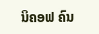ນິຄອຟ ຄົນ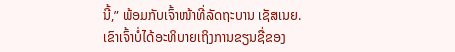ນີ້,” ພ້ອມກັບເຈົ້າໜ້າທີ່ລັດຖະບານ ເຊັສເນຍ.
ເຂົາເຈົ້າບໍ່ໄດ້ອະທິບາຍເຖິງການຂຽນຊື່ຂອງ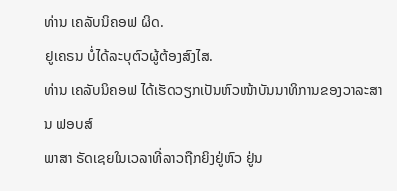ທ່ານ ເຄລັບນິຄອຟ ຜິດ.
ຢູເຄຣນ ບໍ່ໄດ້ລະບຸຕົວຜູ້ຕ້ອງສົງໄສ.
ທ່ານ ເຄລັບນິຄອຟ ໄດ້ເຮັດວຽກເປັນຫົວໜ້າບັນນາທິການຂອງວາລະສານ ຟອບສ໌
ພາສາ ຣັດເຊຍໃນເວລາທີ່ລາວຖືກຍິງຢູ່ຫົວ ຢູ່ນ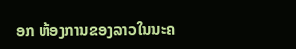ອກ ຫ້ອງການຂອງລາວໃນນະຄ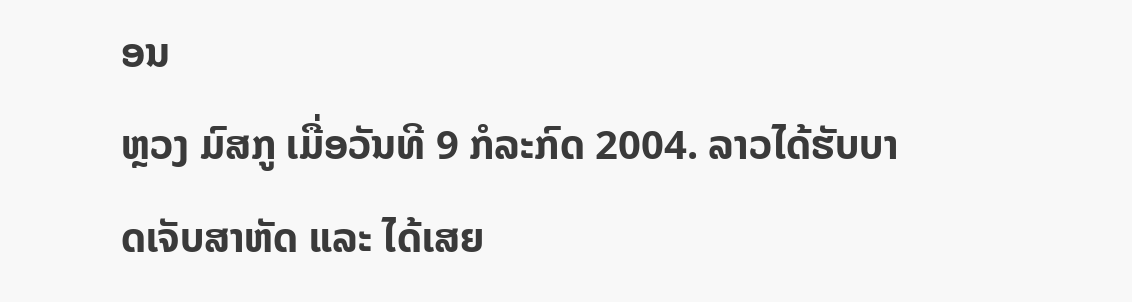ອນ
ຫຼວງ ມົສກູ ເມື່ອວັນທີ 9 ກໍລະກົດ 2004. ລາວໄດ້ຮັບບາດເຈັບສາຫັດ ແລະ ໄດ້ເສຍ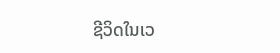ຊີວິດໃນເວ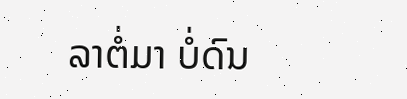ລາຕໍ່ມາ ບໍ່ດົນ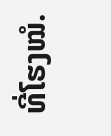ທີ່ໂຮງໝໍ.